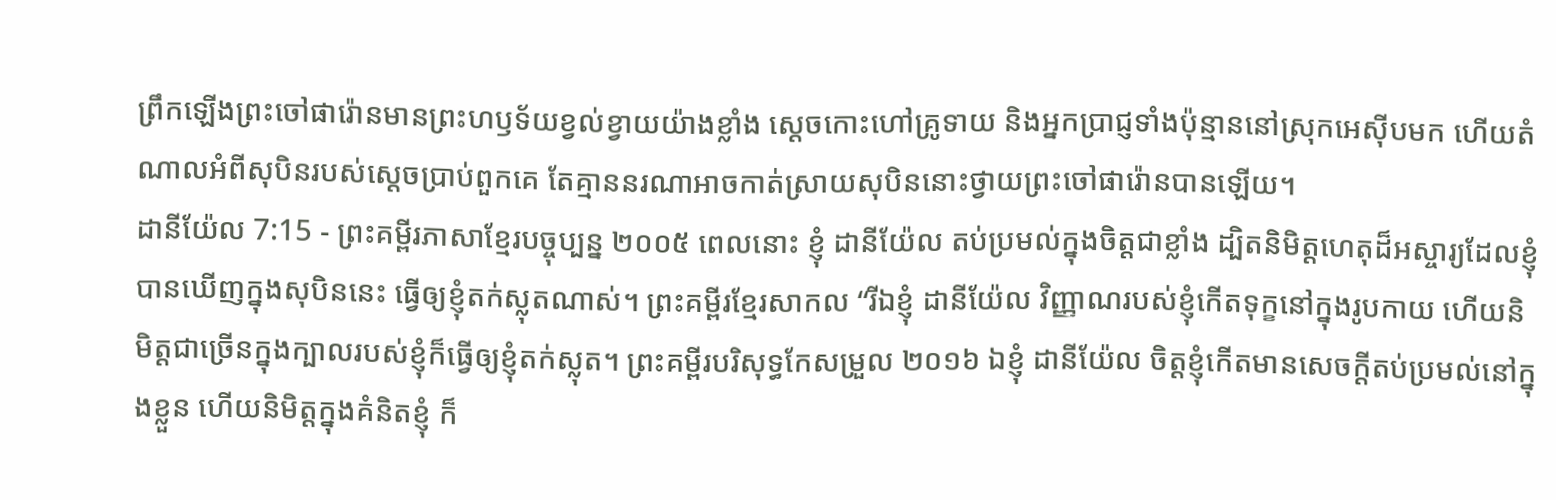ព្រឹកឡើងព្រះចៅផារ៉ោនមានព្រះហឫទ័យខ្វល់ខ្វាយយ៉ាងខ្លាំង ស្ដេចកោះហៅគ្រូទាយ និងអ្នកប្រាជ្ញទាំងប៉ុន្មាននៅស្រុកអេស៊ីបមក ហើយតំណាលអំពីសុបិនរបស់ស្ដេចប្រាប់ពួកគេ តែគ្មាននរណាអាចកាត់ស្រាយសុបិននោះថ្វាយព្រះចៅផារ៉ោនបានឡើយ។
ដានីយ៉ែល 7:15 - ព្រះគម្ពីរភាសាខ្មែរបច្ចុប្បន្ន ២០០៥ ពេលនោះ ខ្ញុំ ដានីយ៉ែល តប់ប្រមល់ក្នុងចិត្តជាខ្លាំង ដ្បិតនិមិត្តហេតុដ៏អស្ចារ្យដែលខ្ញុំបានឃើញក្នុងសុបិននេះ ធ្វើឲ្យខ្ញុំតក់ស្លុតណាស់។ ព្រះគម្ពីរខ្មែរសាកល “រីឯខ្ញុំ ដានីយ៉ែល វិញ្ញាណរបស់ខ្ញុំកើតទុក្ខនៅក្នុងរូបកាយ ហើយនិមិត្តជាច្រើនក្នុងក្បាលរបស់ខ្ញុំក៏ធ្វើឲ្យខ្ញុំតក់ស្លុត។ ព្រះគម្ពីរបរិសុទ្ធកែសម្រួល ២០១៦ ឯខ្ញុំ ដានីយ៉ែល ចិត្តខ្ញុំកើតមានសេចក្ដីតប់ប្រមល់នៅក្នុងខ្លួន ហើយនិមិត្តក្នុងគំនិតខ្ញុំ ក៏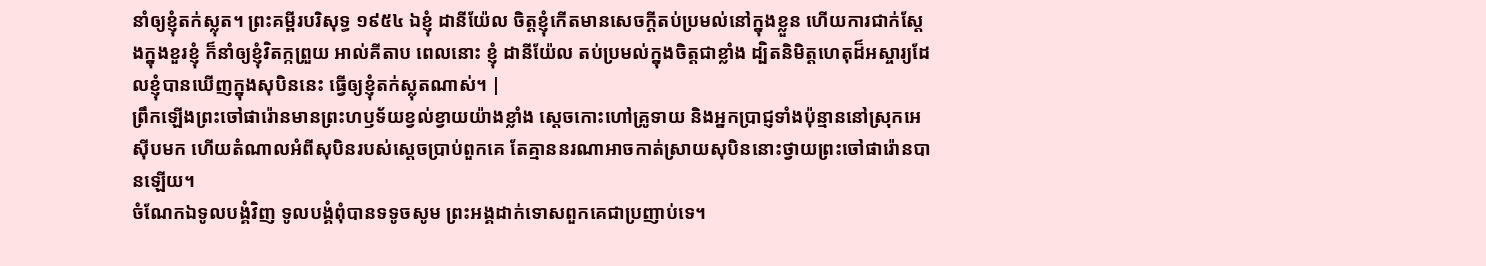នាំឲ្យខ្ញុំតក់ស្លុត។ ព្រះគម្ពីរបរិសុទ្ធ ១៩៥៤ ឯខ្ញុំ ដានីយ៉ែល ចិត្តខ្ញុំកើតមានសេចក្ដីតប់ប្រមល់នៅក្នុងខ្លួន ហើយការជាក់ស្តែងក្នុងខួរខ្ញុំ ក៏នាំឲ្យខ្ញុំវិតក្កព្រួយ អាល់គីតាប ពេលនោះ ខ្ញុំ ដានីយ៉ែល តប់ប្រមល់ក្នុងចិត្តជាខ្លាំង ដ្បិតនិមិត្តហេតុដ៏អស្ចារ្យដែលខ្ញុំបានឃើញក្នុងសុបិននេះ ធ្វើឲ្យខ្ញុំតក់ស្លុតណាស់។ |
ព្រឹកឡើងព្រះចៅផារ៉ោនមានព្រះហឫទ័យខ្វល់ខ្វាយយ៉ាងខ្លាំង ស្ដេចកោះហៅគ្រូទាយ និងអ្នកប្រាជ្ញទាំងប៉ុន្មាននៅស្រុកអេស៊ីបមក ហើយតំណាលអំពីសុបិនរបស់ស្ដេចប្រាប់ពួកគេ តែគ្មាននរណាអាចកាត់ស្រាយសុបិននោះថ្វាយព្រះចៅផារ៉ោនបានឡើយ។
ចំណែកឯទូលបង្គំវិញ ទូលបង្គំពុំបានទទូចសូម ព្រះអង្គដាក់ទោសពួកគេជាប្រញាប់ទេ។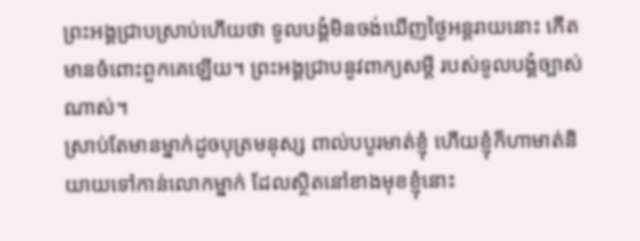ព្រះអង្គជ្រាបស្រាប់ហើយថា ទូលបង្គំមិនចង់ឃើញថ្ងៃអន្តរាយនោះ កើតមានចំពោះពួកគេឡើយ។ ព្រះអង្គជ្រាបនូវពាក្យសម្ដី របស់ទូលបង្គំច្បាស់ណាស់។
ស្រាប់តែមានម្នាក់ដូចបុត្រមនុស្ស ពាល់បបូរមាត់ខ្ញុំ ហើយខ្ញុំក៏ហាមាត់និយាយទៅកាន់លោកម្នាក់ ដែលស្ថិតនៅខាងមុខខ្ញុំនោះ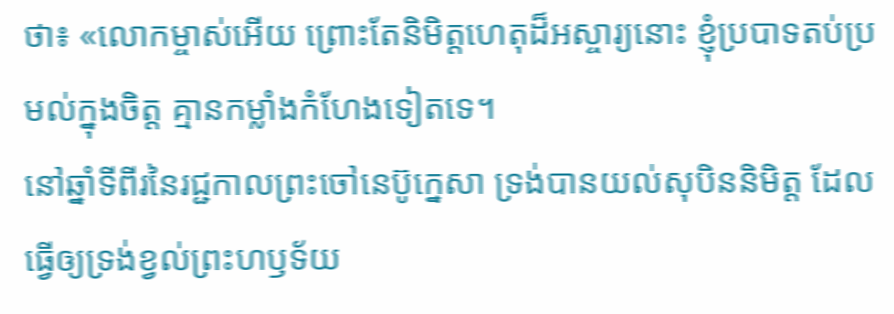ថា៖ «លោកម្ចាស់អើយ ព្រោះតែនិមិត្តហេតុដ៏អស្ចារ្យនោះ ខ្ញុំប្របាទតប់ប្រមល់ក្នុងចិត្ត គ្មានកម្លាំងកំហែងទៀតទេ។
នៅឆ្នាំទីពីរនៃរជ្ជកាលព្រះចៅនេប៊ូក្នេសា ទ្រង់បានយល់សុបិននិមិត្ត ដែលធ្វើឲ្យទ្រង់ខ្វល់ព្រះហឫទ័យ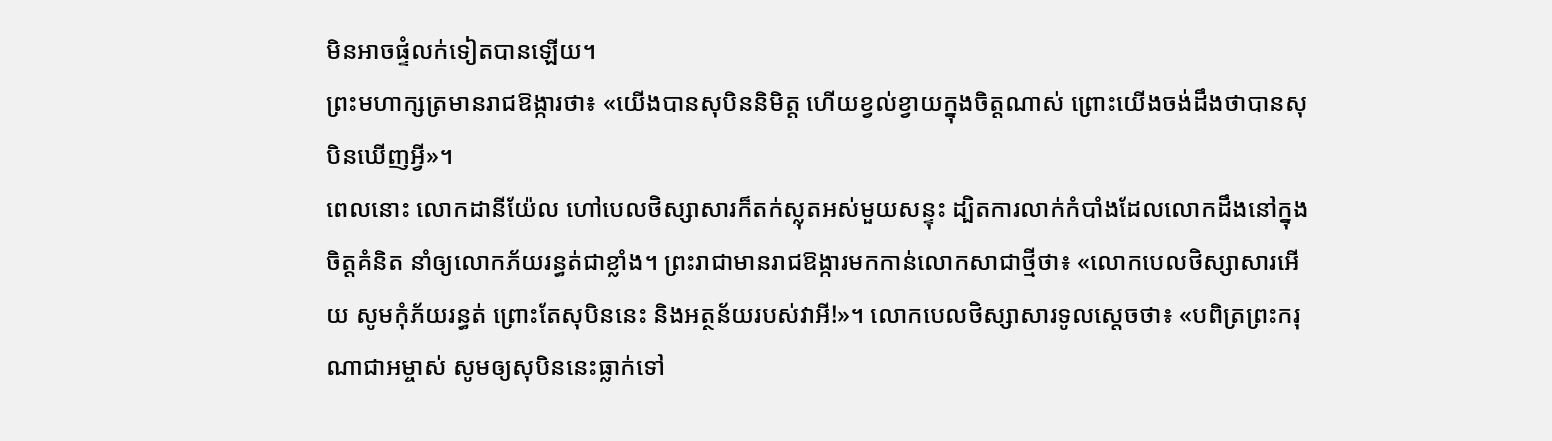មិនអាចផ្ទំលក់ទៀតបានឡើយ។
ព្រះមហាក្សត្រមានរាជឱង្ការថា៖ «យើងបានសុបិននិមិត្ត ហើយខ្វល់ខ្វាយក្នុងចិត្តណាស់ ព្រោះយើងចង់ដឹងថាបានសុបិនឃើញអ្វី»។
ពេលនោះ លោកដានីយ៉ែល ហៅបេលថិស្សាសារក៏តក់ស្លុតអស់មួយសន្ទុះ ដ្បិតការលាក់កំបាំងដែលលោកដឹងនៅក្នុងចិត្តគំនិត នាំឲ្យលោកភ័យរន្ធត់ជាខ្លាំង។ ព្រះរាជាមានរាជឱង្ការមកកាន់លោកសាជាថ្មីថា៖ «លោកបេលថិស្សាសារអើយ សូមកុំភ័យរន្ធត់ ព្រោះតែសុបិននេះ និងអត្ថន័យរបស់វាអី!»។ លោកបេលថិស្សាសារទូលស្ដេចថា៖ «បពិត្រព្រះករុណាជាអម្ចាស់ សូមឲ្យសុបិននេះធ្លាក់ទៅ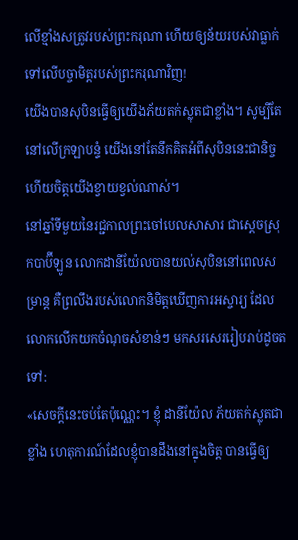លើខ្មាំងសត្រូវរបស់ព្រះករុណា ហើយឲ្យន័យរបស់វាធ្លាក់ទៅលើបច្ចាមិត្តរបស់ព្រះករុណាវិញ!
យើងបានសុបិនធ្វើឲ្យយើងភ័យតក់ស្លុតជាខ្លាំង។ សូម្បីតែនៅលើក្រឡាបន្ទំ យើងនៅតែនឹកគិតអំពីសុបិននេះជានិច្ច ហើយចិត្តយើងខ្វាយខ្វល់ណាស់។
នៅឆ្នាំទីមួយនៃរជ្ជកាលព្រះចៅបេលសាសារ ជាស្ដេចស្រុកបាប៊ីឡូន លោកដានីយ៉ែលបានយល់សុបិននៅពេលសម្រាន្ដ គឺព្រលឹងរបស់លោកនិមិត្តឃើញការអស្ចារ្យ ដែលលោកលើកយកចំណុចសំខាន់ៗ មកសរសេររៀបរាប់ដូចតទៅ:
«សេចក្ដីនេះចប់តែប៉ុណ្ណេះ។ ខ្ញុំ ដានីយ៉ែល ភ័យតក់ស្លុតជាខ្លាំង ហេតុការណ៍ដែលខ្ញុំបានដឹងនៅក្នុងចិត្ត បានធ្វើឲ្យ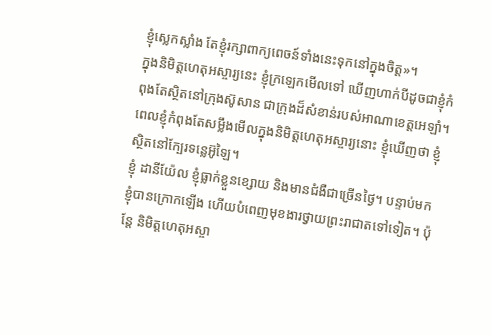ខ្ញុំស្លេកស្លាំង តែខ្ញុំរក្សាពាក្យពេចន៍ទាំងនេះទុកនៅក្នុងចិត្ត»។
ក្នុងនិមិត្តហេតុអស្ចារ្យនេះ ខ្ញុំក្រឡេកមើលទៅ ឃើញហាក់បីដូចជាខ្ញុំកំពុងតែស្ថិតនៅក្រុងស៊ូសាន ជាក្រុងដ៏សំខាន់របស់អាណាខេត្តអេឡាំ។ ពេលខ្ញុំកំពុងតែសម្លឹងមើលក្នុងនិមិត្តហេតុអស្ចារ្យនោះ ខ្ញុំឃើញថា ខ្ញុំស្ថិតនៅក្បែរទន្លេអ៊ូឡៃ។
ខ្ញុំ ដានីយ៉ែល ខ្ញុំធ្លាក់ខ្លួនខ្សោយ និងមានជំងឺជាច្រើនថ្ងៃ។ បន្ទាប់មក ខ្ញុំបានក្រោកឡើង ហើយបំពេញមុខងារថ្វាយព្រះរាជាតទៅទៀត។ ប៉ុន្តែ និមិត្តហេតុអស្ចា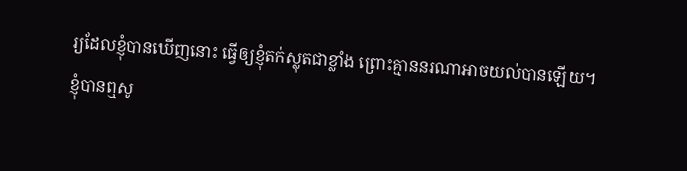រ្យដែលខ្ញុំបានឃើញនោះ ធ្វើឲ្យខ្ញុំតក់ស្លុតជាខ្លាំង ព្រោះគ្មាននរណាអាចយល់បានឡើយ។
ខ្ញុំបានឮសូ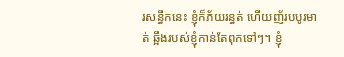រសន្ធឹកនេះ ខ្ញុំក៏ភ័យរន្ធត់ ហើយញ័របបូរមាត់ ឆ្អឹងរបស់ខ្ញុំកាន់តែពុកទៅៗ។ ខ្ញុំ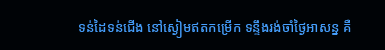ទន់ដៃទន់ជើង នៅស្ងៀមឥតកម្រើក ទន្ទឹងរង់ចាំថ្ងៃអាសន្ន គឺ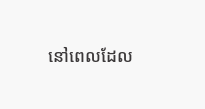នៅពេលដែល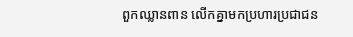ពួកឈ្លានពាន លើកគ្នាមកប្រហារប្រជាជន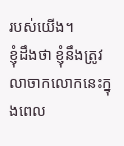របស់យើង។
ខ្ញុំដឹងថា ខ្ញុំនឹងត្រូវលាចាកលោកនេះក្នុងពេល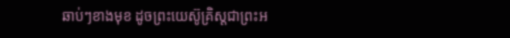ឆាប់ៗខាងមុខ ដូចព្រះយេស៊ូគ្រិស្តជាព្រះអ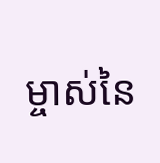ម្ចាស់នៃ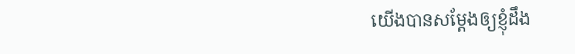យើងបានសម្តែងឲ្យខ្ញុំដឹង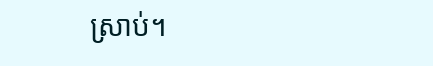ស្រាប់។